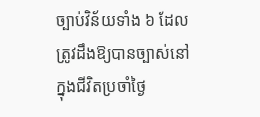ច្បាប់វិន័យទាំង ៦ ដែលត្រូវដឹងឱ្យបានច្បាស់នៅក្នុងជីវិតប្រចាំថ្ងៃ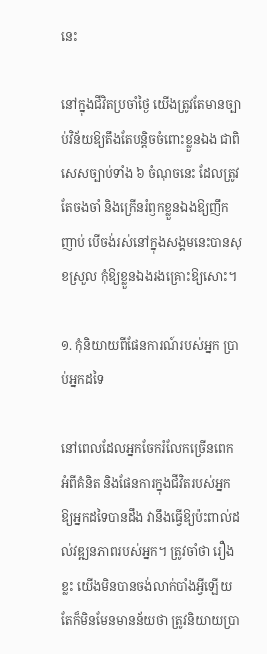នេះ

នៅក្នុងជីវិតប្រចាំថ្ងៃ យើងត្រូវតែមានច្បាប់វិន័យឱ្យតឹងតែបន្តិចចំពោះខ្លួនឯង ជាពិសេសច្បាប់ទាំង ៦ ចំណុចនេះ ដែលត្រូវតែចងចាំ និងក្រើនរំឭកខ្លួនឯងឱ្យញឹកញាប់ បើចង់រស់នៅក្នុងសង្គមនេះបានសុខស្រួល កុំឱ្យខ្លួនឯងរងគ្រោះឱ្យសោះ។

១. កុំនិយាយពីផែនការណ៍របស់អ្នក ប្រាប់អ្នកដទៃ

នៅពេលដែលអ្នកចែករំលែកច្រើនពេក អំពីគំនិត និងផែនការក្នុងជីវិតរបស់អ្នកឱ្យអ្នកដទៃបានដឹង វានឹងធ្វើឱ្យប៉ះពាល់ដល់វឌ្ឍនភាពរបស់អ្នក។ ត្រូវចាំថា រឿងខ្លះ យើងមិនបានចង់លាក់បាំងអ្វីឡើយ តែក៏មិនមែនមានន័យថា ត្រូវនិយាយប្រា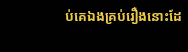ប់គេឯងគ្រប់រឿងនោះដែ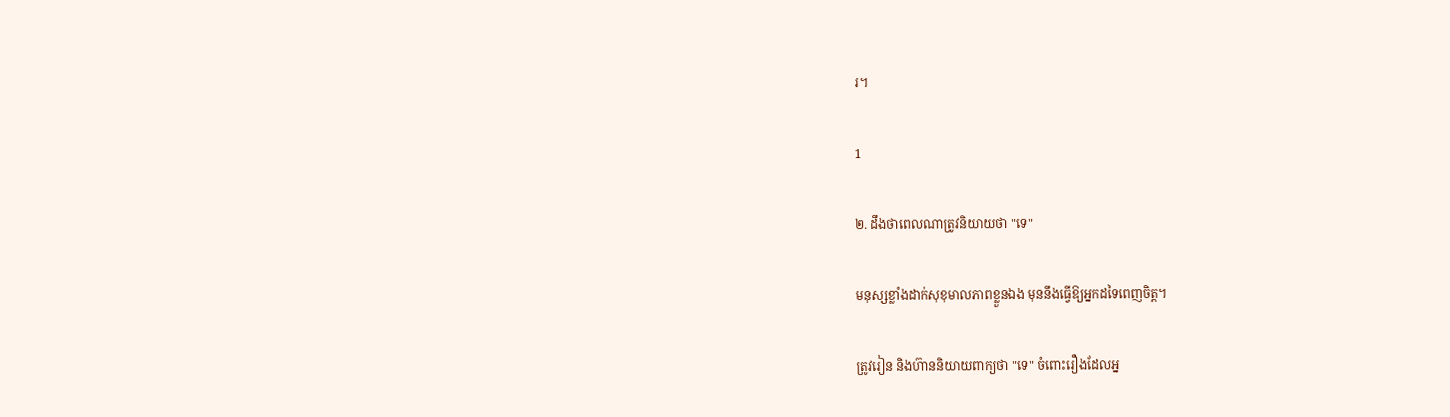រ។

1

២. ដឹងថាពេលណាត្រូវនិយាយថា "ទេ"

មនុស្សខ្លាំងដាក់សុខុមាលភាពខ្លួនឯង មុននឹងធ្វើឱ្យអ្នកដទៃពេញចិត្ត។

ត្រូវរៀន និងហ៊ាននិយាយពាក្យថា "ទេ" ចំពោះរឿងដែលអ្ន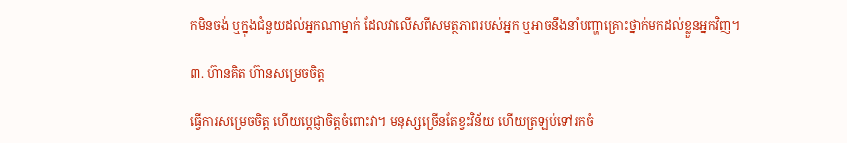កមិនចង់ ឬក្នុងជំនួយដល់អ្នកណាម្នាក់ ដែលវាលើសពីសមត្ថភាពរបស់អ្នក ឬអាចនឹងនាំបញ្ហាគ្រោះថ្នាក់មកដល់ខ្លួនអ្នកវិញ។

៣. ហ៊ានគិត ហ៊ានសម្រេចចិត្ត

ធ្វើការសម្រេចចិត្ត ហើយប្តេជ្ញាចិត្តចំពោះវា។ មនុស្សច្រើនតែខ្វះវិន័យ ហើយត្រឡប់ទៅរកចំ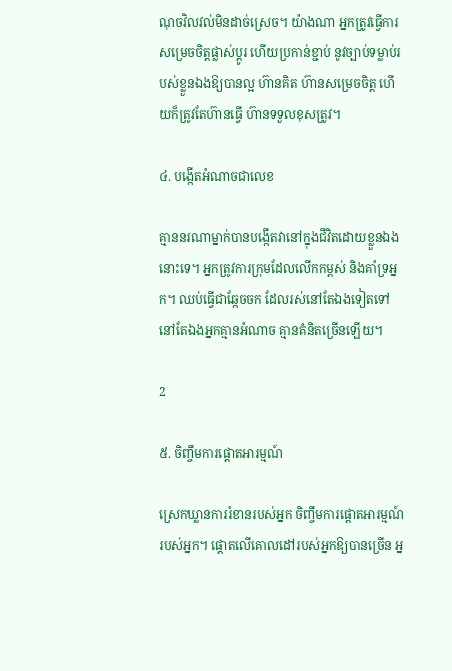ណុចវិលវល់មិនដាច់ស្រេច។ យ៉ាងណា អ្នកត្រូវធ្វើការសម្រេចចិត្តផ្លាស់ប្តូរ ហើយប្រកាន់ខ្ជាប់ នូវច្បាប់ទម្លាប់របស់ខ្លួនឯងឱ្យបានល្អ ហ៊ានគិត ហ៊ានសម្រេចចិត្ត ហើយក៏ត្រូវតែហ៊ានធ្វើ ហ៊ានទទួលខុសត្រូវ។

៤. បង្កើតអំណាចជាលេខ

គ្មាននរណាម្នាក់បានបង្កើតវានៅក្នុងជីវិតដោយខ្លួនឯងនោះទេ។ អ្នកត្រូវការក្រុមដែលលើកកម្ពស់ និងគាំទ្រអ្នក។ ឈប់ធ្វើជាឆ្កែចចក ដែលរស់នៅតែឯងទៀតទៅ នៅតែឯងអ្នកគ្មានអំណាច គ្មានគំនិតច្រើនឡើយ។

2

៥. ចិញ្ចឹមការផ្ដោតអារម្មណ៍

ស្រេកឃ្លានការរំខានរបស់អ្នក ចិញ្ចឹមការផ្តោតអារម្មណ៍របស់អ្នក។ ផ្តោតលើគោលដៅរបស់អ្នកឱ្យបានច្រើន អ្ន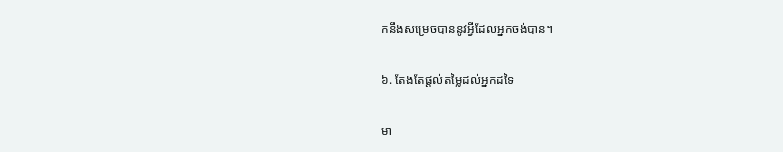កនឹងសម្រេចបាននូវអ្វីដែលអ្នកចង់បាន។

៦. តែងតែផ្តល់តម្លៃដល់អ្នកដទៃ

មា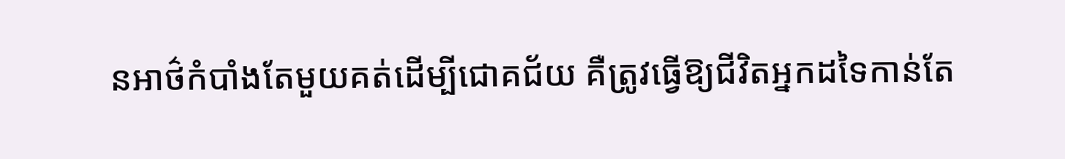នអាថ៌កំបាំងតែមួយគត់ដើម្បីជោគជ័យ គឺត្រូវធ្វើឱ្យជីវិតអ្នកដទៃកាន់តែ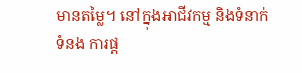មានតម្លៃ។ នៅក្នុងអាជីវកម្ម និងទំនាក់ទំនង ការផ្ត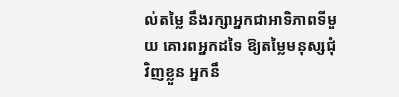ល់តម្លៃ នឹងរក្សាអ្នកជាអាទិភាពទីមួយ គោរពអ្នកដទៃ ឱ្យតម្លៃមនុស្សជុំវិញខ្លួន អ្នកនឹ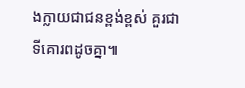ងក្លាយជាជនខ្ពង់ខ្ពស់ គួរជាទីគោរពដូចគ្នា៕